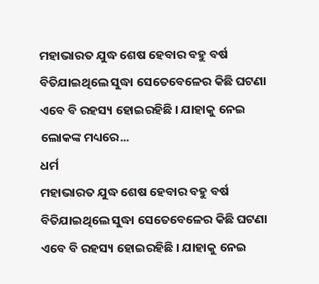ମହାଭାରତ ଯୁଦ୍ଧ ଶେଷ ହେବାର ବହୁ ବର୍ଷ ବିତିଯାଇଥିଲେ ସୁଦ୍ଧା ସେତେବେଳେର କିଛି ଘଟଣା ଏବେ ବି ରହସ୍ୟ ହୋଇରହିଛି । ଯାହାକୁ ନେଇ ଲୋକଙ୍କ ମଧ୍ୟରେ...
ଧର୍ମ
ମହାଭାରତ ଯୁଦ୍ଧ ଶେଷ ହେବାର ବହୁ ବର୍ଷ ବିତିଯାଇଥିଲେ ସୁଦ୍ଧା ସେତେବେଳେର କିଛି ଘଟଣା ଏବେ ବି ରହସ୍ୟ ହୋଇରହିଛି । ଯାହାକୁ ନେଇ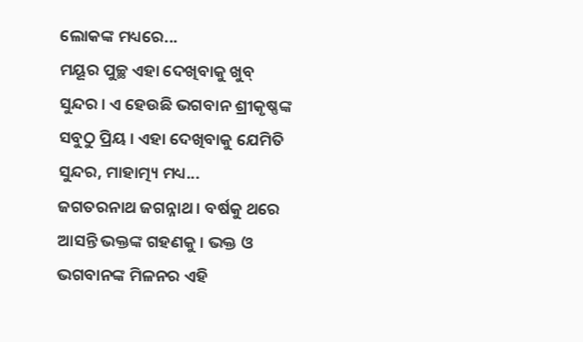ଲୋକଙ୍କ ମଧ୍ୟରେ...
ମୟୂର ପୁଚ୍ଛ ଏହା ଦେଖିବାକୁ ଖୁବ୍ ସୁନ୍ଦର । ଏ ହେଉଛି ଭଗବାନ ଶ୍ରୀକୃଷ୍ଣଙ୍କ ସବୁଠୁ ପ୍ରିୟ । ଏହା ଦେଖିବାକୁ ଯେମିତି ସୁନ୍ଦର, ମାହାତ୍ମ୍ୟ ମଧ୍ୟ...
ଜଗତରନାଥ ଜଗନ୍ନାଥ । ବର୍ଷକୁ ଥରେ ଆସନ୍ତି ଭକ୍ତଙ୍କ ଗହଣକୁ । ଭକ୍ତ ଓ ଭଗବାନଙ୍କ ମିଳନର ଏହି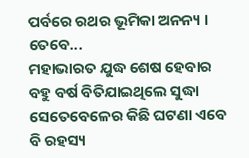ପର୍ବରେ ରଥର ଭୂମିକା ଅନନ୍ୟ । ତେବେ...
ମହାଭାରତ ଯୁଦ୍ଧ ଶେଷ ହେବାର ବହୁ ବର୍ଷ ବିତିଯାଇଥିଲେ ସୁଦ୍ଧା ସେତେବେଳେର କିଛି ଘଟଣା ଏବେ ବି ରହସ୍ୟ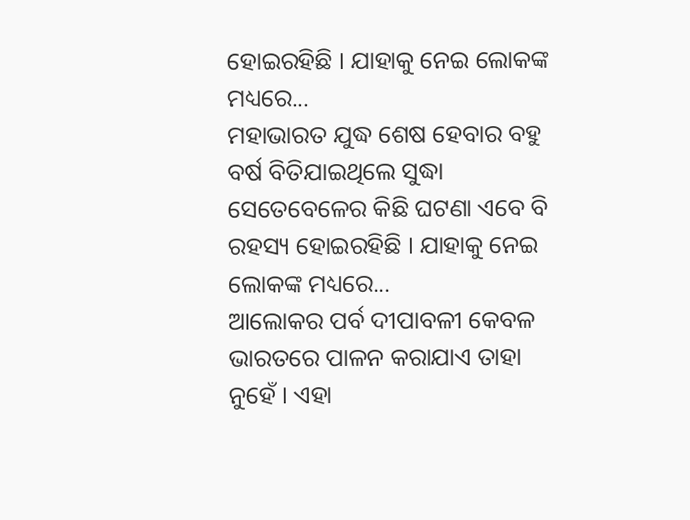ହୋଇରହିଛି । ଯାହାକୁ ନେଇ ଲୋକଙ୍କ ମଧ୍ୟରେ...
ମହାଭାରତ ଯୁଦ୍ଧ ଶେଷ ହେବାର ବହୁ ବର୍ଷ ବିତିଯାଇଥିଲେ ସୁଦ୍ଧା ସେତେବେଳେର କିଛି ଘଟଣା ଏବେ ବି ରହସ୍ୟ ହୋଇରହିଛି । ଯାହାକୁ ନେଇ ଲୋକଙ୍କ ମଧ୍ୟରେ...
ଆଲୋକର ପର୍ବ ଦୀପାବଳୀ କେବଳ ଭାରତରେ ପାଳନ କରାଯାଏ ତାହା ନୁହେଁ । ଏହା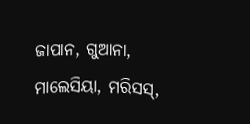ଜାପାନ, ଗୁଆନା, ମାଲେସିୟା, ମରିସସ୍,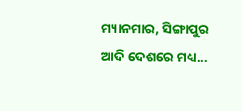ମ୍ୟାନମାର, ସିଙ୍ଗାପୁର ଆଦି ଦେଶରେ ମଧ୍ୟ...